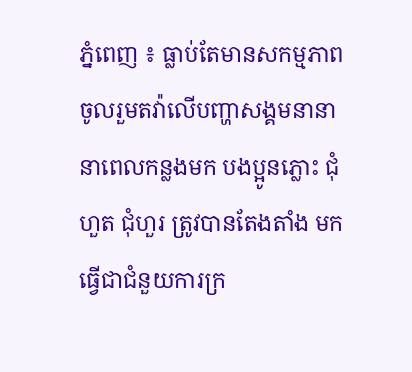ភ្នំពេញ ៖ ធ្លាប់តែមានសកម្មភាព ចូលរួមតវ៉ាលើបញ្ហាសង្គមនានា នាពេលកន្លងមក បងប្អូនភ្លោះ ជុំ ហួត ជុំហួរ ត្រូវបានតែងតាំង មកធ្វើជាជំនួយការក្រ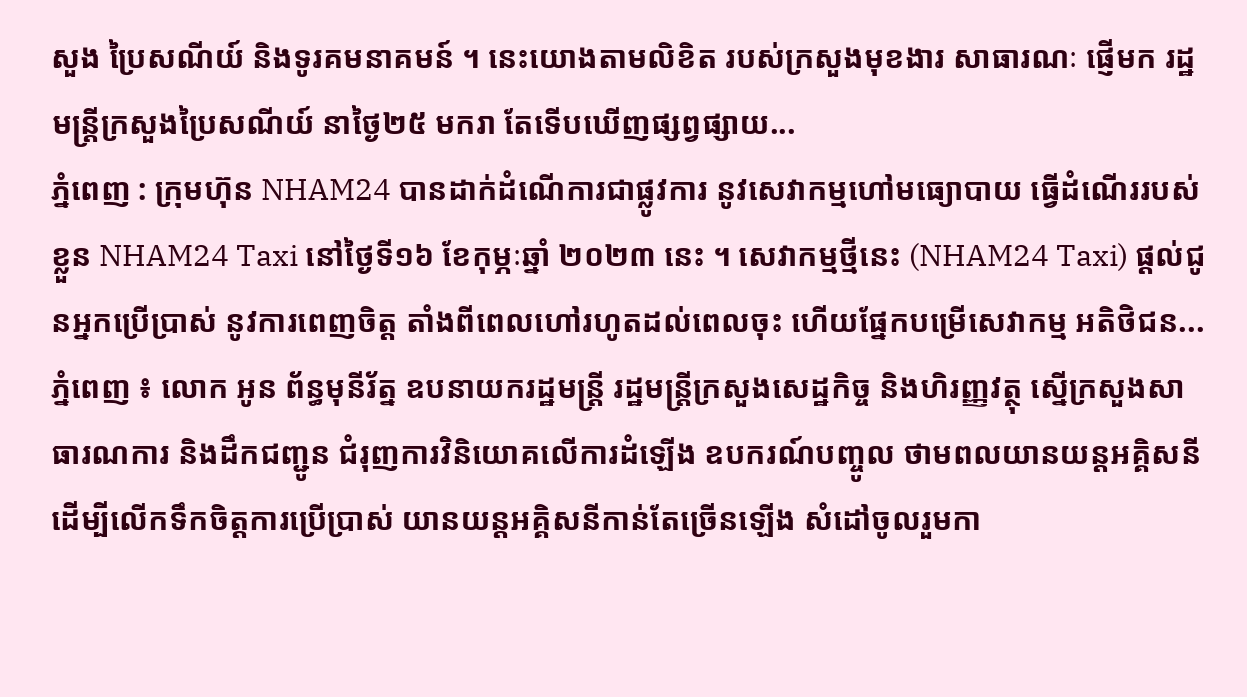សួង ប្រៃសណីយ៍ និងទូរគមនាគមន៍ ។ នេះយោងតាមលិខិត របស់ក្រសួងមុខងារ សាធារណៈ ផ្ញើមក រដ្ឋមន្រ្តីក្រសួងប្រៃសណីយ៍ នាថ្ងៃ២៥ មករា តែទើបឃើញផ្សព្វផ្សាយ...
ភ្នំពេញ : ក្រុមហ៊ុន NHAM24 បានដាក់ដំណើការជាផ្លូវការ នូវសេវាកម្មហៅមធ្យោបាយ ធ្វើដំណើររបស់ខ្លួន NHAM24 Taxi នៅថ្ងៃទី១៦ ខែកុម្ភៈឆ្នាំ ២០២៣ នេះ ។ សេវាកម្មថ្មីនេះ (NHAM24 Taxi) ផ្ដល់ជូនអ្នកប្រើប្រាស់ នូវការពេញចិត្ត តាំងពីពេលហៅរហូតដល់ពេលចុះ ហើយផ្នែកបម្រើសេវាកម្ម អតិថិជន...
ភ្នំពេញ ៖ លោក អូន ព័ន្ធមុនីរ័ត្ន ឧបនាយករដ្ឋមន្រ្តី រដ្ឋមន្រ្តីក្រសួងសេដ្ឋកិច្ច និងហិរញ្ញវត្ថុ ស្នើក្រសួងសាធារណការ និងដឹកជញ្ជូន ជំរុញការវិនិយោគលើការដំឡើង ឧបករណ៍បញ្ចូល ថាមពលយានយន្តអគ្គិសនី ដើម្បីលើកទឹកចិត្តការប្រើប្រាស់ យានយន្តអគ្គិសនីកាន់តែច្រើនឡើង សំដៅចូលរួមកា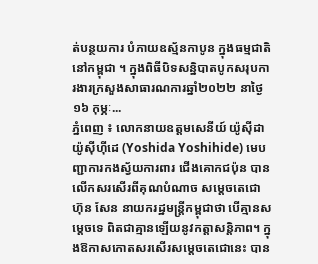ត់បន្ថយការ បំភាយឧស្ម័នកាបូន ក្នុងធម្មជាតិនៅកម្ពុជា ។ ក្នុងពិធីបិទសន្និបាតបូកសរុបការងារក្រសួងសាធារណការឆ្នាំ២០២២ នាថ្ងៃ១៦ កុម្ភៈ...
ភ្នំពេញ ៖ លោកនាយឧត្តមសេនីយ៍ យ៉ូស៊ីដា យ៉ូស៊ីហ៊ីដេ (Yoshida Yoshihide) មេបញ្ជាការកងស្វ័យការពារ ជើងគោកជប៉ុន បានលើកសរសើរពីគុណបំណាច សម្តេចតេជោ ហ៊ុន សែន នាយករដ្ឋមន្រ្តីកម្ពុជាថា បើគ្មានសម្តេចទេ ពិតជាគ្មានឡើយនូវកត្តាសន្តិភាព។ ក្នុងឱកាសកោតសរសើរសម្តេចតេជោនេះ បាន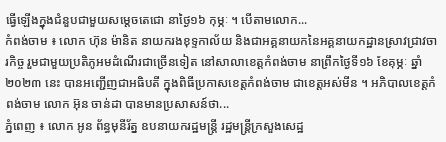ធ្វើឡើងក្នុងជំនួបជាមួយសម្តេចតេជោ នាថ្ងៃ១៦ កុម្ភៈ ។ បើតាមលោក...
កំពង់ចាម ៖ លោក ហ៊ុន ម៉ានិត នាយករងខុទ្ទកាល័យ និងជាអគ្គនាយកនៃអគ្គនាយកដ្ឋានស្រាវជ្រាវចារកិច្ច រួមជាមួយប្រតិភូអមដំណើរជាច្រើនទៀត នៅសាលាខេត្តកំពង់ចាម នាព្រឹកថ្ងៃទី១៦ ខែគុម្ភៈ ឆ្នាំ២០២៣ នេះ បានអញ្ជើញជាអធិបតី ក្នុងពិធីប្រកាសខេត្តកំពង់ចាម ជាខេត្តអស់មីន ។ អភិបាលខេត្តកំពង់ចាម លោក អ៊ុន ចាន់ដា បានមានប្រសាសន៍ថា...
ភ្នំពេញ ៖ លោក អូន ព័ន្ធមុនីរ័ត្ន ឧបនាយករដ្ឋមន្រ្តី រដ្ឋមន្រ្តីក្រសួងសេដ្ឋ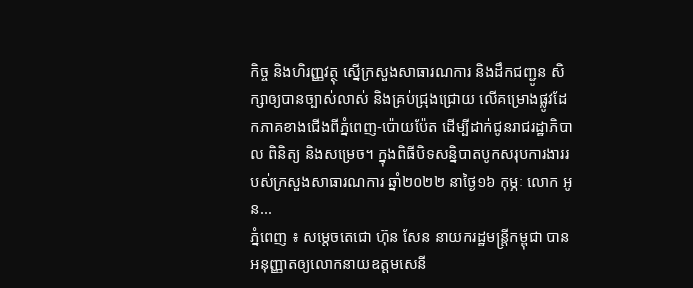កិច្ច និងហិរញ្ញវត្ថុ ស្នើក្រសួងសាធារណការ និងដឹកជញ្ជូន សិក្សាឲ្យបានច្បាស់លាស់ និងគ្រប់ជ្រុងជ្រោយ លើគម្រោងផ្លូវដែកភាគខាងជើងពីភ្នំពេញ-ប៉ោយប៉ែត ដើម្បីដាក់ជូនរាជរដ្ឋាភិបាល ពិនិត្យ និងសម្រេច។ ក្នុងពិធីបិទសន្និបាតបូកសរុបការងាររបស់ក្រសួងសាធារណការ ឆ្នាំ២០២២ នាថ្ងៃ១៦ កុម្ភៈ លោក អូន...
ភ្នំពេញ ៖ សម្តេចតេជោ ហ៊ុន សែន នាយករដ្ឋមន្ត្រីកម្ពុជា បានអនុញ្ញាតឲ្យលោកនាយឧត្តមសេនី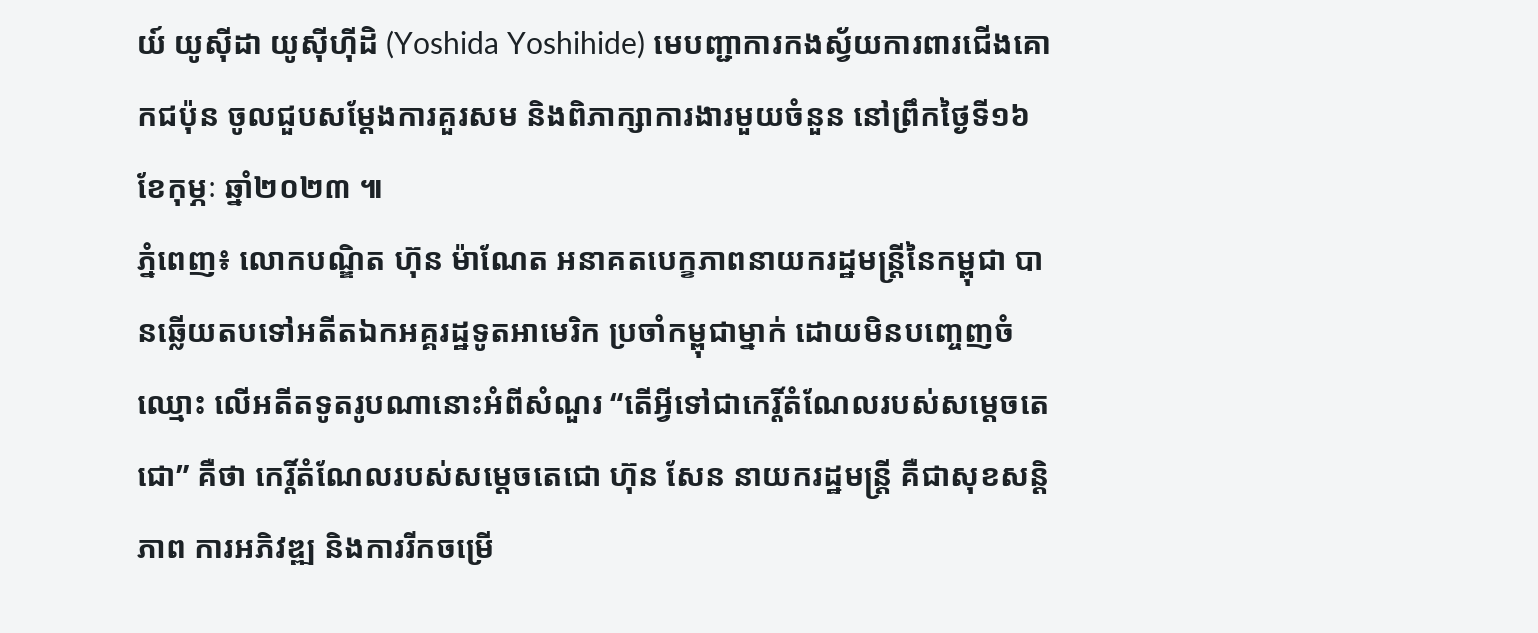យ៍ យូស៊ីដា យូស៊ីហ៊ីដិ (Yoshida Yoshihide) មេបញ្ជាការកងស្វ័យការពារជើងគោកជប៉ុន ចូលជួបសម្តែងការគួរសម និងពិភាក្សាការងារមួយចំនួន នៅព្រឹកថ្ងៃទី១៦ ខែកុម្ភៈ ឆ្នាំ២០២៣ ៕
ភ្នំពេញ៖ លោកបណ្ឌិត ហ៊ុន ម៉ាណែត អនាគតបេក្ខភាពនាយករដ្ឋមន្ត្រីនៃកម្ពុជា បានឆ្លើយតបទៅអតីតឯកអគ្គរដ្ឋទូតអាមេរិក ប្រចាំកម្ពុជាម្នាក់ ដោយមិនបញ្ចេញចំឈ្មោះ លើអតីតទូតរូបណានោះអំពីសំណួរ “តើអ្វីទៅជាកេរ្តិ៍តំណែលរបស់សម្ដេចតេជោ” គឺថា កេរ្តិ៍តំណែលរបស់សម្ដេចតេជោ ហ៊ុន សែន នាយករដ្ឋមន្រ្តី គឺជាសុខសន្តិភាព ការអភិវឌ្ឍ និងការរីកចម្រើ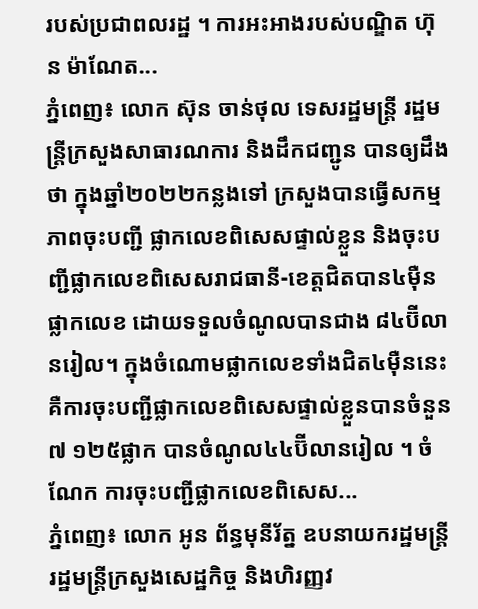របស់ប្រជាពលរដ្ឋ ។ ការអះអាងរបស់បណ្ឌិត ហ៊ុន ម៉ាណែត...
ភ្នំពេញ៖ លោក ស៊ុន ចាន់ថុល ទេសរដ្ឋមន្ដ្រី រដ្ឋមន្ដ្រីក្រសួងសាធារណការ និងដឹកជញ្ជូន បានឲ្យដឹងថា ក្នុងឆ្នាំ២០២២កន្លងទៅ ក្រសួងបានធ្វើសកម្មភាពចុះបញ្ជី ផ្លាកលេខពិសេសផ្ទាល់ខ្លួន និងចុះបញ្ជីផ្លាកលេខពិសេសរាជធានី-ខេត្តជិតបាន៤ម៉ឺនផ្លាកលេខ ដោយទទួលចំណូលបានជាង ៨៤ប៊ីលានរៀល។ ក្នុងចំណោមផ្លាកលេខទាំងជិត៤ម៉ឺននេះ គឺការចុះបញ្ជីផ្លាកលេខពិសេសផ្ទាល់ខ្លួនបានចំនួន ៧ ១២៥ផ្លាក បានចំណូល៤៤ប៊ីលានរៀល ។ ចំណែក ការចុះបញ្ជីផ្លាកលេខពិសេស...
ភ្នំពេញ៖ លោក អូន ព័ន្ធមុនីរ័ត្ន ឧបនាយករដ្ឋមន្ដ្រី រដ្ឋមន្ដ្រីក្រសួងសេដ្ឋកិច្ច និងហិរញ្ញវ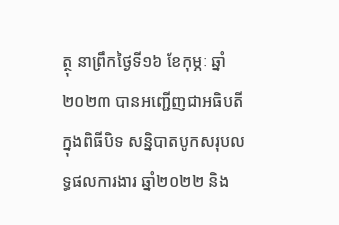ត្ថុ នាព្រឹកថ្ងៃទី១៦ ខែកុម្ភៈ ឆ្នាំ២០២៣ បានអញ្ជើញជាអធិបតីក្នុងពិធីបិទ សន្និបាតបូកសរុបលទ្ធផលការងារ ឆ្នាំ២០២២ និង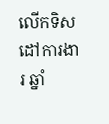លើកទិសដៅការងារ ឆ្នាំ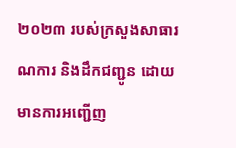២០២៣ របស់ក្រសួងសាធារណការ និងដឹកជញ្ជូន ដោយមានការអញ្ជើញ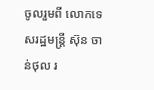ចូលរួមពី លោកទេសរដ្ឋមន្ដ្រី ស៊ុន ចាន់ថុល រ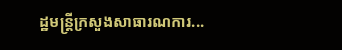ដ្ឋមន្ដ្រីក្រសួងសាធារណការ...